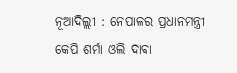ନୂଆଦିଲ୍ଲୀ : ନେପାଳର ପ୍ରଧାନମନ୍ତ୍ରୀ କେପି ଶର୍ମା ଓଲି ଦାଵା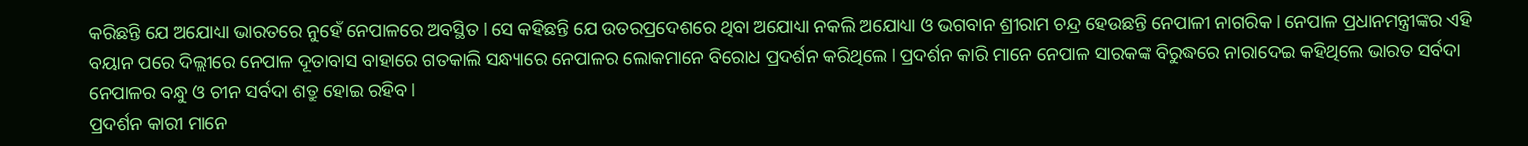କରିଛନ୍ତି ଯେ ଅଯୋଧ୍ୟା ଭାରତରେ ନୁହେଁ ନେପାଳରେ ଅବସ୍ଥିତ l ସେ କହିଛନ୍ତି ଯେ ଉତରପ୍ରଦେଶରେ ଥିବା ଅଯୋଧ୍ୟା ନକଲି ଅଯୋଧ୍ୟା ଓ ଭଗବାନ ଶ୍ରୀରାମ ଚନ୍ଦ୍ର ହେଉଛନ୍ତି ନେପାଳୀ ନାଗରିକ l ନେପାଳ ପ୍ରଧାନମନ୍ତ୍ରୀଙ୍କର ଏହି ବୟାନ ପରେ ଦିଲ୍ଲୀରେ ନେପାଳ ଦୂତାବାସ ବାହାରେ ଗତକାଲି ସନ୍ଧ୍ୟାରେ ନେପାଳର ଲୋକମାନେ ବିରୋଧ ପ୍ରଦର୍ଶନ କରିଥିଲେ l ପ୍ରଦର୍ଶନ କାରି ମାନେ ନେପାଳ ସାରକଙ୍କ ବିରୁଦ୍ଧରେ ନାରାଦେଇ କହିଥିଲେ ଭାରତ ସର୍ବଦା ନେପାଳର ବନ୍ଧୁ ଓ ଚୀନ ସର୍ବଦା ଶତ୍ରୁ ହୋଇ ରହିବ l
ପ୍ରଦର୍ଶନ କାରୀ ମାନେ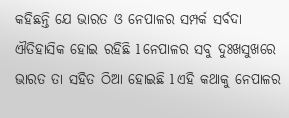କହିଛନ୍ତି ଯେ ଭାରତ ଓ ନେପାଳର ସମ୍ପର୍କ ସର୍ବଦା ଐତିହାସିକ ହୋଇ ରହିଛି l ନେପାଳର ସବୁ ଦୁଃଖସୁଖରେ ଭାରତ ତା ସହିତ ଠିଆ ହୋଇଛି l ଏହି କଥାକୁ ନେପାଳର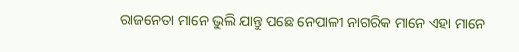ରାଜନେତା ମାନେ ଭୁଲି ଯାନ୍ତୁ ପଛେ ନେପାଳୀ ନାଗରିକ ମାନେ ଏହା ମାନେ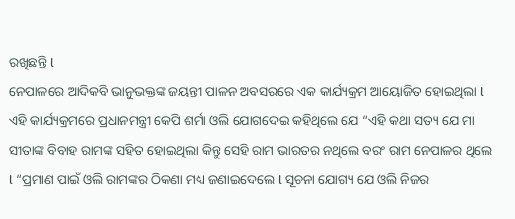ରଖିଛନ୍ତି l
ନେପାଳରେ ଆଦିକବି ଭାନୁଭକ୍ତଙ୍କ ଜୟନ୍ତୀ ପାଳନ ଅବସରରେ ଏକ କାର୍ଯ୍ୟକ୍ରମ ଆୟୋଜିତ ହୋଇଥିଲା l ଏହି କାର୍ଯ୍ୟକ୍ରମରେ ପ୍ରଧାନମନ୍ତ୍ରୀ କେପି ଶର୍ମା ଓଲି ଯୋଗଦେଇ କହିଥିଲେ ଯେ “ଏହି କଥା ସତ୍ୟ ଯେ ମା ସୀତାଙ୍କ ବିବାହ ରାମଙ୍କ ସହିତ ହୋଇଥିଲା କିନ୍ତୁ ସେହି ରାମ ଭାରତର ନଥିଲେ ବରଂ ରାମ ନେପାଳର ଥିଲେ l “ପ୍ରମାଣ ପାଇଁ ଓଲି ରାମଙ୍କର ଠିକଣା ମଧ୍ୟ ଜଣାଇଦେଲେ l ସୂଚନା ଯୋଗ୍ୟ ଯେ ଓଲି ନିଜର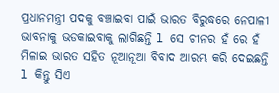ପ୍ରଧାନମନ୍ତ୍ରୀ ପଦକୁ ବଞ୍ଚାଇବା ପାଇଁ ଭାରତ ବିରୁଦ୍ଧରେ ନେପାଳୀ ଭାବନାକୁ ଭଡକାଇବାକୁ ଲାଗିଛନ୍ତି l ସେ ଚୀନର ହଁ ରେ ହଁ ମିଳାଇ ଭାରତ ସହିତ ନୂଆନୂଆ ବିବାଦ ଆରମ୍ଭ କରି ଦେଇଛନ୍ତି l କିନ୍ତୁ ସିଏ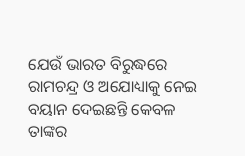ଯେଉଁ ଭାରତ ବିରୁଦ୍ଧରେ ରାମଚନ୍ଦ୍ର ଓ ଅଯୋଧ୍ୟାକୁ ନେଇ ବୟାନ ଦେଇଛନ୍ତି କେବଳ ତାଙ୍କର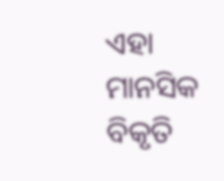ଏହା ମାନସିକ ବିକୃତି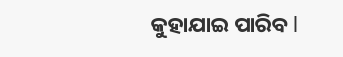କୁହାଯାଇ ପାରିବ l